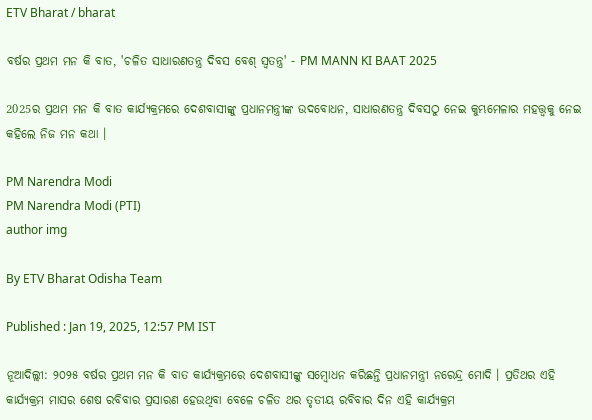ETV Bharat / bharat

ବର୍ଷର ପ୍ରଥମ ମନ କି ବାତ, 'ଚଳିତ ସାଧାରଣତନ୍ତ୍ର ଦିବସ ବେଶ୍ ସ୍ୱତନ୍ତ୍ର' - PM MANN KI BAAT 2025

2025ର ପ୍ରଥମ ମନ କି ବାତ କାର୍ଯ୍ୟକ୍ରମରେ ଦେଶବାସୀଙ୍କୁ ପ୍ରଧାନମନ୍ତ୍ରୀଙ୍କ ଉଦବୋଧନ, ସାଧାରଣତନ୍ତ୍ର ଦିବସଠୁ ନେଇ କୁମ୍ଭମେଳାର ମହତ୍ତ୍ବକୁ ନେଇ କହିଲେ ନିଜ ମନ କଥା ।

PM Narendra Modi
PM Narendra Modi (PTI)
author img

By ETV Bharat Odisha Team

Published : Jan 19, 2025, 12:57 PM IST

ନୂଆଦିଲ୍ଲୀ: ୨୦୨୫ ବର୍ଷର ପ୍ରଥମ ମନ କି ବାତ କାର୍ଯ୍ୟକ୍ରମରେ ଦେଶବାସୀଙ୍କୁ ସମ୍ବୋଧନ କରିଛନ୍ତି ପ୍ରଧାନମନ୍ତ୍ରୀ ନରେନ୍ଦ୍ର ମୋଦି । ପ୍ରତିଥର ଏହି କାର୍ଯ୍ୟକ୍ରମ ମାସର ଶେଷ ରବିବାର ପ୍ରସାରଣ ହେଉଥିବା ବେଳେ ଚଳିତ ଥର ତୃତୀୟ ରବିବାର ଦିନ ଏହି କାର୍ଯ୍ୟକ୍ରମ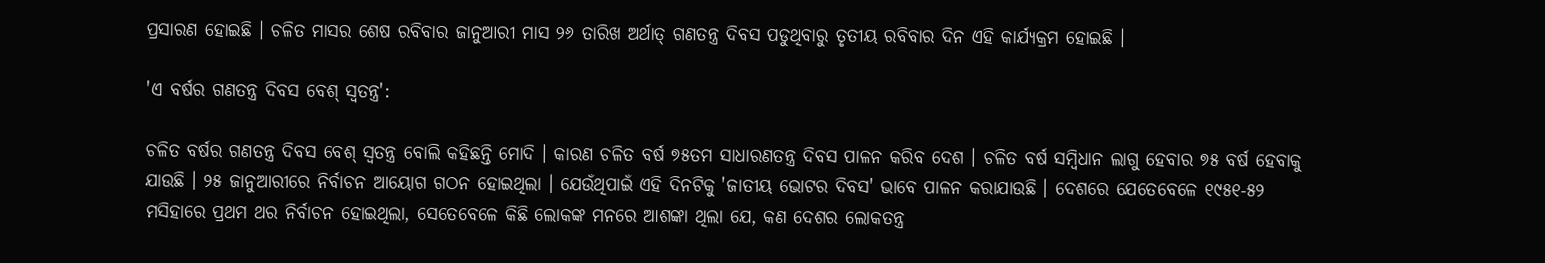ପ୍ରସାରଣ ହୋଇଛି । ଚଳିତ ମାସର ଶେଷ ରବିବାର ଜାନୁଆରୀ ମାସ ୨୬ ତାରିଖ ଅର୍ଥାତ୍ ଗଣତନ୍ତ୍ର ଦିବସ ପଡୁଥିବାରୁ ତୃତୀୟ ରବିବାର ଦିନ ଏହି କାର୍ଯ୍ୟକ୍ରମ ହୋଇଛି ।

'ଏ ବର୍ଷର ଗଣତନ୍ତ୍ର ଦିବସ ବେଶ୍ ସ୍ୱତନ୍ତ୍ର':

ଚଳିତ ବର୍ଷର ଗଣତନ୍ତ୍ର ଦିବସ ବେଶ୍ ସ୍ୱତନ୍ତ୍ର ବୋଲି କହିଛନ୍ତି ମୋଦି । କାରଣ ଚଳିତ ବର୍ଷ ୭୫ତମ ସାଧାରଣତନ୍ତ୍ର ଦିବସ ପାଳନ କରିବ ଦେଶ । ଚଳିତ ବର୍ଷ ସମ୍ବିଧାନ ଲାଗୁ ହେବାର ୭୫ ବର୍ଷ ହେବାକୁ ଯାଉଛି । ୨୫ ଜାନୁଆରୀରେ ନିର୍ବାଚନ ଆୟୋଗ ଗଠନ ହୋଇଥିଲା । ଯେଉଁଥିପାଇଁ ଏହି ଦିନଟିକୁ 'ଜାତୀୟ ଭୋଟର ଦିବସ' ଭାବେ ପାଳନ କରାଯାଉଛି । ଦେଶରେ ଯେତେବେଳେ ୧୯୫୧-୫୨ ମସିହାରେ ପ୍ରଥମ ଥର ନିର୍ବାଚନ ହୋଇଥିଲା, ସେତେବେଳେ କିଛି ଲୋକଙ୍କ ମନରେ ଆଶଙ୍କା ଥିଲା ଯେ, କଣ ଦେଶର ଲୋକତନ୍ତ୍ର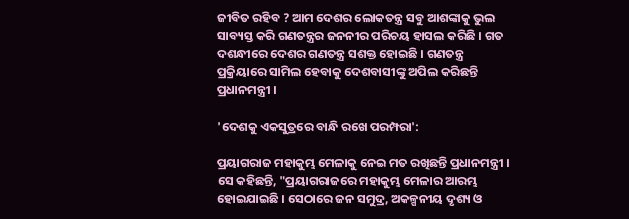ଜୀବିତ ରହିବ ? ଆମ ଦେଶର ଲୋକତନ୍ତ୍ର ସବୁ ଆଶଙ୍କାକୁ ଭୁଲ ସାବ୍ୟସ୍ତ କରି ଗଣତନ୍ତ୍ରର ଜନନୀର ପରିଚୟ ହାସଲ କରିଛି । ଗତ ଦଶନ୍ଧୀରେ ଦେଶର ଗଣତନ୍ତ୍ର ସଶକ୍ତ ହୋଇଛି । ଗଣତନ୍ତ୍ର ପ୍ରକ୍ରିୟାରେ ସାମିଲ ହେବାକୁ ଦେଶବାସୀଙ୍କୁ ଅପିଲ କରିଛନ୍ତି ପ୍ରଧାନମନ୍ତ୍ରୀ ।

'ଦେଶକୁ ଏକସୁତ୍ରରେ ବାନ୍ଧି ରଖେ ପରମ୍ପରା':

ପ୍ରୟାଗରାଜ ମହାକୁମ୍ଭ ମେଳାକୁ ନେଇ ମତ ରଖିଛନ୍ତି ପ୍ରଧାନମନ୍ତ୍ରୀ । ସେ କହିଛନ୍ତି, "ପ୍ରୟାଗରାଜରେ ମହାକୁମ୍ଭ ମେଳାର ଆରମ୍ଭ ହୋଇଯାଇଛି । ସେଠାରେ ଜନ ସମୁଦ୍ର, ଅକଳ୍ପନୀୟ ଦୃଶ୍ୟ ଓ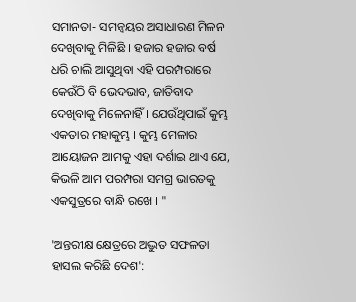ସମାନତା- ସମନ୍ବୟର ଅସାଧାରଣ ମିଳନ ଦେଖିବାକୁ ମିଳିଛି । ହଜାର ହଜାର ବର୍ଷ ଧରି ଚାଲି ଆସୁଥିବା ଏହି ପରମ୍ପରାରେ କେଉଁଠି ବି ଭେଦଭାବ, ଜାତିବାଦ ଦେଖିବାକୁ ମିଳେନାହିଁ । ଯେଉଁଥିପାଇଁ କୁମ୍ଭ ଏକତାର ମହାକୁମ୍ଭ । କୁମ୍ଭ ମେଳାର ଆୟୋଜନ ଆମକୁ ଏହା ଦର୍ଶାଇ ଥାଏ ଯେ, କିଭଳି ଆମ ପରମ୍ପରା ସମଗ୍ର ଭାରତକୁ ଏକସୁତ୍ରରେ ବାନ୍ଧି ରଖେ । "

'ଅନ୍ତରୀକ୍ଷ କ୍ଷେତ୍ରରେ ଅଦ୍ଭୁତ ସଫଳତା ହାସଲ କରିଛି ଦେଶ':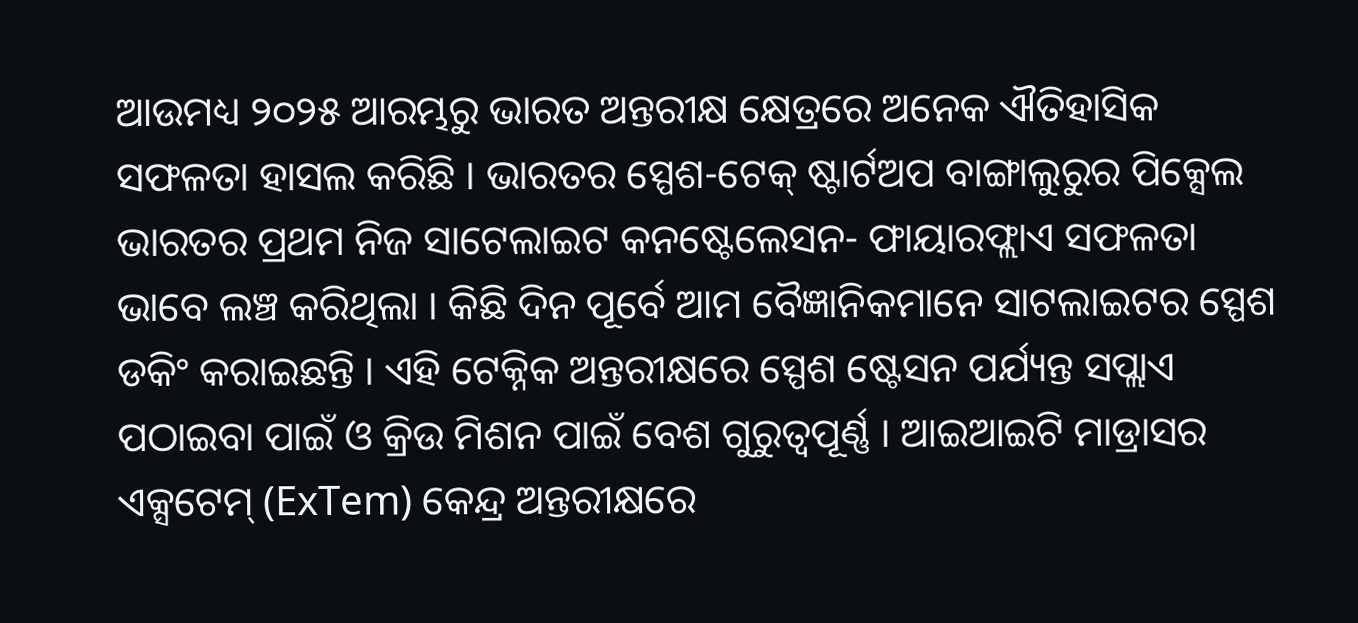ଆଉମଧ୍ୟ ୨୦୨୫ ଆରମ୍ଭରୁ ଭାରତ ଅନ୍ତରୀକ୍ଷ କ୍ଷେତ୍ରରେ ଅନେକ ଐତିହାସିକ ସଫଳତା ହାସଲ କରିଛି । ଭାରତର ସ୍ପେଶ-ଟେକ୍ ଷ୍ଟାର୍ଟଅପ ବାଙ୍ଗାଲୁରୁର ପିକ୍ସେଲ ଭାରତର ପ୍ରଥମ ନିଜ ସାଟେଲାଇଟ କନଷ୍ଟେଲେସନ- ଫାୟାରଫ୍ଲାଏ ସଫଳତା ଭାବେ ଲଞ୍ଚ କରିଥିଲା । କିଛି ଦିନ ପୂର୍ବେ ଆମ ବୈଜ୍ଞାନିକମାନେ ସାଟଲାଇଟର ସ୍ପେଶ ଡକିଂ କରାଇଛନ୍ତି । ଏହି ଟେକ୍ନିକ ଅନ୍ତରୀକ୍ଷରେ ସ୍ପେଶ ଷ୍ଟେସନ ପର୍ଯ୍ୟନ୍ତ ସପ୍ଲାଏ ପଠାଇବା ପାଇଁ ଓ କ୍ରିଉ ମିଶନ ପାଇଁ ବେଶ ଗୁରୁତ୍ବପୂର୍ଣ୍ଣ । ଆଇଆଇଟି ମାଡ୍ରାସର ଏକ୍ସଟେମ୍ (ExTem) କେନ୍ଦ୍ର ଅନ୍ତରୀକ୍ଷରେ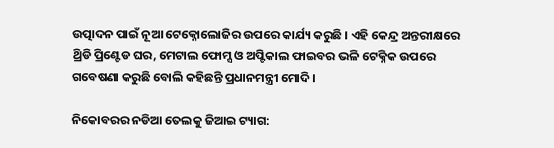ଉତ୍ପାଦନ ପାଇଁ ନୂଆ ଟେକ୍ନୋଲୋଜିର ଉପରେ କାର୍ଯ୍ୟ କରୁଛି । ଏହି କେନ୍ଦ୍ର ଅନ୍ତରୀକ୍ଷରେ ଥ୍ରିଡି ପ୍ରିଣ୍ଟେଡ ଘର, ମେଟାଲ ଫୋମ୍ସ ଓ ଅପ୍ଟିକାଲ ଫାଇବର ଭଳି ଟେକ୍ନିକ ଉପରେ ଗବେଷଣା କରୁଛି ବୋଲି କହିଛନ୍ତି ପ୍ରଧାନମନ୍ତ୍ରୀ ମୋଦି ।

ନିକୋବରର ନଡିଆ ତେଲକୁ ଜିଆଇ ଟ୍ୟାଗ: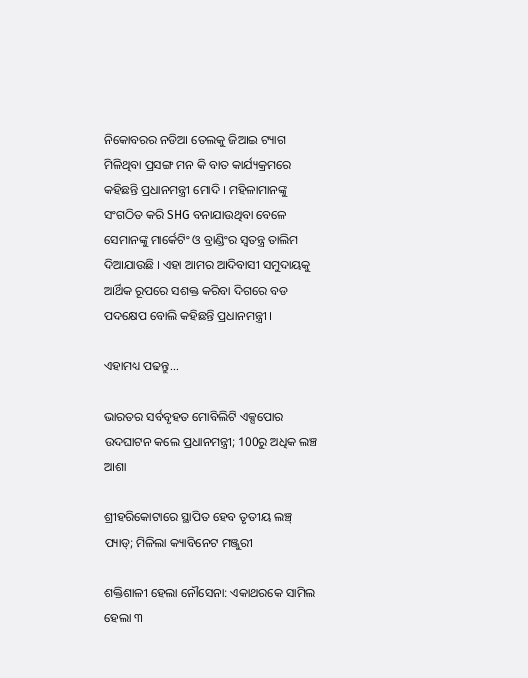ନିକୋବରର ନଡିଆ ତେଲକୁ ଜିଆଇ ଟ୍ୟାଗ ମିଳିଥିବା ପ୍ରସଙ୍ଗ ମନ କି ବାତ କାର୍ଯ୍ୟକ୍ରମରେ କହିଛନ୍ତି ପ୍ରଧାନମନ୍ତ୍ରୀ ମୋଦି । ମହିଳାମାନଙ୍କୁ ସଂଗଠିତ କରି SHG ବନାଯାଉଥିବା ବେଳେ ସେମାନଙ୍କୁ ମାର୍କେଟିଂ ଓ ବ୍ରାଣ୍ଡିଂର ସ୍ୱତନ୍ତ୍ର ତାଲିମ ଦିଆଯାଉଛି । ଏହା ଆମର ଆଦିବାସୀ ସମୁଦାୟକୁ ଆର୍ଥିକ ରୂପରେ ସଶକ୍ତ କରିବା ଦିଗରେ ବଡ ପଦକ୍ଷେପ ବୋଲି କହିଛନ୍ତି ପ୍ରଧାନମନ୍ତ୍ରୀ ।

ଏହାମଧ୍ୟ ପଢନ୍ତୁ...

ଭାରତର ସର୍ବବୃହତ ମୋବିଲିଟି ଏକ୍ସପୋର ଉଦଘାଟନ କଲେ ପ୍ରଧାନମନ୍ତ୍ରୀ; 100ରୁ ଅଧିକ ଲଞ୍ଚ ଆଶା

ଶ୍ରୀହରିକୋଟାରେ ସ୍ଥାପିତ ହେବ ତୃତୀୟ ଲଞ୍ଚ୍‌ ପ୍ୟାଡ୍‌; ମିଳିଲା କ୍ୟାବିନେଟ ମଞ୍ଜୁରୀ

ଶକ୍ତିଶାଳୀ ହେଲା ନୌସେନା: ଏକାଥରକେ ସାମିଲ ହେଲା ୩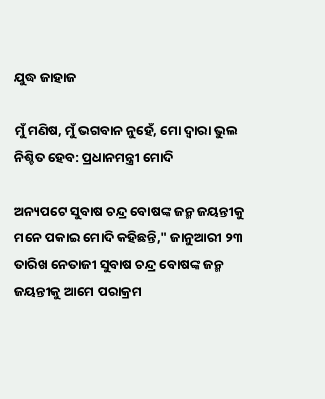ଯୁଦ୍ଧ ଜାହାଜ

ମୁଁ ମଣିଷ, ମୁଁ ଭଗବାନ ନୁହେଁ, ମୋ ଦ୍ବାରା ଭୁଲ ନିଶ୍ଚିତ ହେବ: ପ୍ରଧାନମନ୍ତ୍ରୀ ମୋଦି

ଅନ୍ୟପଟେ ସୁବାଷ ଚନ୍ଦ୍ର ବୋଷଙ୍କ ଜନ୍ମ ଜୟନ୍ତୀକୁ ମନେ ପକାଇ ମୋଦି କହିଛନ୍ତି," ଜାନୁଆରୀ ୨୩ ତାରିଖ ନେତାଜୀ ସୁବାଷ ଚନ୍ଦ୍ର ବୋଷଙ୍କ ଜନ୍ମ ଜୟନ୍ତୀକୁ ଆମେ ପରାକ୍ରମ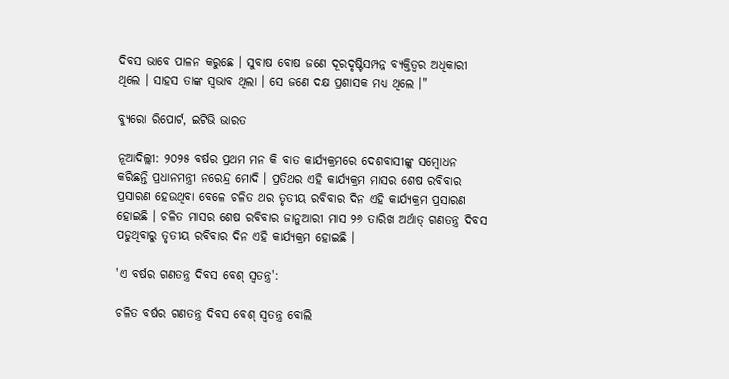ଦିବସ ଭାବେ ପାଳନ କରୁଛେ । ସୁବାଷ ବୋଷ ଜଣେ ଦୂରଦୃଷ୍ଟିସମ୍ପନ୍ନ ବ୍ୟକ୍ତିତ୍ୱର ଅଧିକାରୀ ଥିଲେ । ସାହସ ତାଙ୍କ ସ୍ୱଭାବ ଥିଲା । ସେ ଜଣେ ଦକ୍ଷ ପ୍ରଶାସକ ମଧ୍ୟ ଥିଲେ ।"

ବ୍ୟୁରୋ ରିପୋର୍ଟ, ଇଟିଭି ଭାରତ

ନୂଆଦିଲ୍ଲୀ: ୨୦୨୫ ବର୍ଷର ପ୍ରଥମ ମନ କି ବାତ କାର୍ଯ୍ୟକ୍ରମରେ ଦେଶବାସୀଙ୍କୁ ସମ୍ବୋଧନ କରିଛନ୍ତି ପ୍ରଧାନମନ୍ତ୍ରୀ ନରେନ୍ଦ୍ର ମୋଦି । ପ୍ରତିଥର ଏହି କାର୍ଯ୍ୟକ୍ରମ ମାସର ଶେଷ ରବିବାର ପ୍ରସାରଣ ହେଉଥିବା ବେଳେ ଚଳିତ ଥର ତୃତୀୟ ରବିବାର ଦିନ ଏହି କାର୍ଯ୍ୟକ୍ରମ ପ୍ରସାରଣ ହୋଇଛି । ଚଳିତ ମାସର ଶେଷ ରବିବାର ଜାନୁଆରୀ ମାସ ୨୬ ତାରିଖ ଅର୍ଥାତ୍ ଗଣତନ୍ତ୍ର ଦିବସ ପଡୁଥିବାରୁ ତୃତୀୟ ରବିବାର ଦିନ ଏହି କାର୍ଯ୍ୟକ୍ରମ ହୋଇଛି ।

'ଏ ବର୍ଷର ଗଣତନ୍ତ୍ର ଦିବସ ବେଶ୍ ସ୍ୱତନ୍ତ୍ର':

ଚଳିତ ବର୍ଷର ଗଣତନ୍ତ୍ର ଦିବସ ବେଶ୍ ସ୍ୱତନ୍ତ୍ର ବୋଲି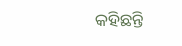କହିଛନ୍ତି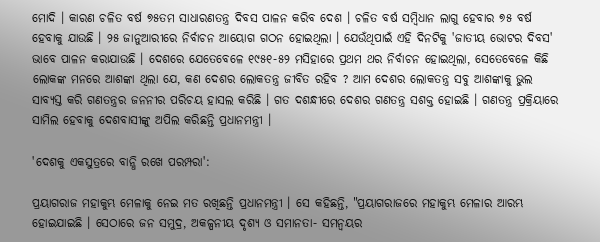ମୋଦି । କାରଣ ଚଳିତ ବର୍ଷ ୭୫ତମ ସାଧାରଣତନ୍ତ୍ର ଦିବସ ପାଳନ କରିବ ଦେଶ । ଚଳିତ ବର୍ଷ ସମ୍ବିଧାନ ଲାଗୁ ହେବାର ୭୫ ବର୍ଷ ହେବାକୁ ଯାଉଛି । ୨୫ ଜାନୁଆରୀରେ ନିର୍ବାଚନ ଆୟୋଗ ଗଠନ ହୋଇଥିଲା । ଯେଉଁଥିପାଇଁ ଏହି ଦିନଟିକୁ 'ଜାତୀୟ ଭୋଟର ଦିବସ' ଭାବେ ପାଳନ କରାଯାଉଛି । ଦେଶରେ ଯେତେବେଳେ ୧୯୫୧-୫୨ ମସିହାରେ ପ୍ରଥମ ଥର ନିର୍ବାଚନ ହୋଇଥିଲା, ସେତେବେଳେ କିଛି ଲୋକଙ୍କ ମନରେ ଆଶଙ୍କା ଥିଲା ଯେ, କଣ ଦେଶର ଲୋକତନ୍ତ୍ର ଜୀବିତ ରହିବ ? ଆମ ଦେଶର ଲୋକତନ୍ତ୍ର ସବୁ ଆଶଙ୍କାକୁ ଭୁଲ ସାବ୍ୟସ୍ତ କରି ଗଣତନ୍ତ୍ରର ଜନନୀର ପରିଚୟ ହାସଲ କରିଛି । ଗତ ଦଶନ୍ଧୀରେ ଦେଶର ଗଣତନ୍ତ୍ର ସଶକ୍ତ ହୋଇଛି । ଗଣତନ୍ତ୍ର ପ୍ରକ୍ରିୟାରେ ସାମିଲ ହେବାକୁ ଦେଶବାସୀଙ୍କୁ ଅପିଲ କରିଛନ୍ତି ପ୍ରଧାନମନ୍ତ୍ରୀ ।

'ଦେଶକୁ ଏକସୁତ୍ରରେ ବାନ୍ଧି ରଖେ ପରମ୍ପରା':

ପ୍ରୟାଗରାଜ ମହାକୁମ୍ଭ ମେଳାକୁ ନେଇ ମତ ରଖିଛନ୍ତି ପ୍ରଧାନମନ୍ତ୍ରୀ । ସେ କହିଛନ୍ତି, "ପ୍ରୟାଗରାଜରେ ମହାକୁମ୍ଭ ମେଳାର ଆରମ୍ଭ ହୋଇଯାଇଛି । ସେଠାରେ ଜନ ସମୁଦ୍ର, ଅକଳ୍ପନୀୟ ଦୃଶ୍ୟ ଓ ସମାନତା- ସମନ୍ବୟର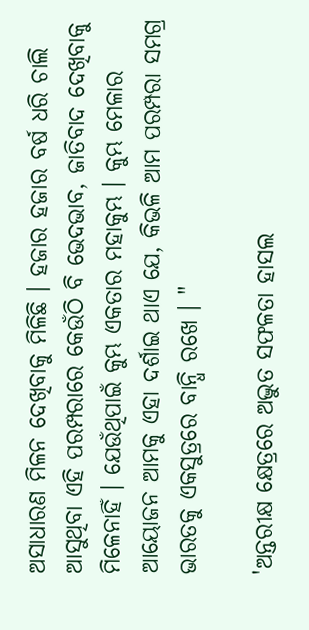ଅସାଧାରଣ ମିଳନ ଦେଖିବାକୁ ମିଳିଛି । ହଜାର ହଜାର ବର୍ଷ ଧରି ଚାଲି ଆସୁଥିବା ଏହି ପରମ୍ପରାରେ କେଉଁଠି ବି ଭେଦଭାବ, ଜାତିବାଦ ଦେଖିବାକୁ ମିଳେନାହିଁ । ଯେଉଁଥିପାଇଁ କୁମ୍ଭ ଏକତାର ମହାକୁମ୍ଭ । କୁମ୍ଭ ମେଳାର ଆୟୋଜନ ଆମକୁ ଏହା ଦର୍ଶାଇ ଥାଏ ଯେ, କିଭଳି ଆମ ପରମ୍ପରା ସମଗ୍ର ଭାରତକୁ ଏକସୁତ୍ରରେ ବାନ୍ଧି ରଖେ । "

'ଅନ୍ତରୀକ୍ଷ କ୍ଷେତ୍ରରେ ଅଦ୍ଭୁତ ସଫଳତା ହାସଲ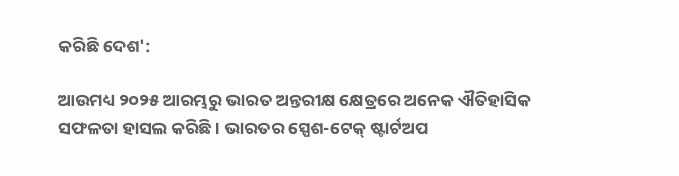କରିଛି ଦେଶ':

ଆଉମଧ୍ୟ ୨୦୨୫ ଆରମ୍ଭରୁ ଭାରତ ଅନ୍ତରୀକ୍ଷ କ୍ଷେତ୍ରରେ ଅନେକ ଐତିହାସିକ ସଫଳତା ହାସଲ କରିଛି । ଭାରତର ସ୍ପେଶ-ଟେକ୍ ଷ୍ଟାର୍ଟଅପ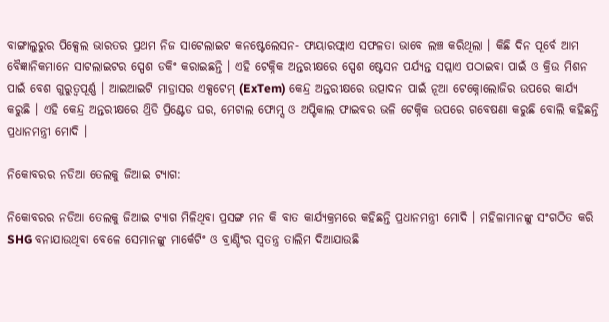ବାଙ୍ଗାଲୁରୁର ପିକ୍ସେଲ ଭାରତର ପ୍ରଥମ ନିଜ ସାଟେଲାଇଟ କନଷ୍ଟେଲେସନ- ଫାୟାରଫ୍ଲାଏ ସଫଳତା ଭାବେ ଲଞ୍ଚ କରିଥିଲା । କିଛି ଦିନ ପୂର୍ବେ ଆମ ବୈଜ୍ଞାନିକମାନେ ସାଟଲାଇଟର ସ୍ପେଶ ଡକିଂ କରାଇଛନ୍ତି । ଏହି ଟେକ୍ନିକ ଅନ୍ତରୀକ୍ଷରେ ସ୍ପେଶ ଷ୍ଟେସନ ପର୍ଯ୍ୟନ୍ତ ସପ୍ଲାଏ ପଠାଇବା ପାଇଁ ଓ କ୍ରିଉ ମିଶନ ପାଇଁ ବେଶ ଗୁରୁତ୍ବପୂର୍ଣ୍ଣ । ଆଇଆଇଟି ମାଡ୍ରାସର ଏକ୍ସଟେମ୍ (ExTem) କେନ୍ଦ୍ର ଅନ୍ତରୀକ୍ଷରେ ଉତ୍ପାଦନ ପାଇଁ ନୂଆ ଟେକ୍ନୋଲୋଜିର ଉପରେ କାର୍ଯ୍ୟ କରୁଛି । ଏହି କେନ୍ଦ୍ର ଅନ୍ତରୀକ୍ଷରେ ଥ୍ରିଡି ପ୍ରିଣ୍ଟେଡ ଘର, ମେଟାଲ ଫୋମ୍ସ ଓ ଅପ୍ଟିକାଲ ଫାଇବର ଭଳି ଟେକ୍ନିକ ଉପରେ ଗବେଷଣା କରୁଛି ବୋଲି କହିଛନ୍ତି ପ୍ରଧାନମନ୍ତ୍ରୀ ମୋଦି ।

ନିକୋବରର ନଡିଆ ତେଲକୁ ଜିଆଇ ଟ୍ୟାଗ:

ନିକୋବରର ନଡିଆ ତେଲକୁ ଜିଆଇ ଟ୍ୟାଗ ମିଳିଥିବା ପ୍ରସଙ୍ଗ ମନ କି ବାତ କାର୍ଯ୍ୟକ୍ରମରେ କହିଛନ୍ତି ପ୍ରଧାନମନ୍ତ୍ରୀ ମୋଦି । ମହିଳାମାନଙ୍କୁ ସଂଗଠିତ କରି SHG ବନାଯାଉଥିବା ବେଳେ ସେମାନଙ୍କୁ ମାର୍କେଟିଂ ଓ ବ୍ରାଣ୍ଡିଂର ସ୍ୱତନ୍ତ୍ର ତାଲିମ ଦିଆଯାଉଛି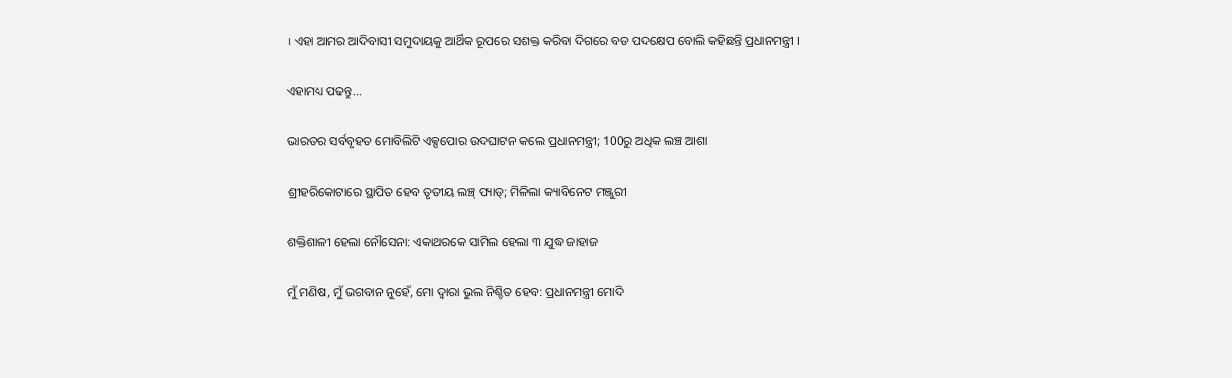। ଏହା ଆମର ଆଦିବାସୀ ସମୁଦାୟକୁ ଆର୍ଥିକ ରୂପରେ ସଶକ୍ତ କରିବା ଦିଗରେ ବଡ ପଦକ୍ଷେପ ବୋଲି କହିଛନ୍ତି ପ୍ରଧାନମନ୍ତ୍ରୀ ।

ଏହାମଧ୍ୟ ପଢନ୍ତୁ...

ଭାରତର ସର୍ବବୃହତ ମୋବିଲିଟି ଏକ୍ସପୋର ଉଦଘାଟନ କଲେ ପ୍ରଧାନମନ୍ତ୍ରୀ; 100ରୁ ଅଧିକ ଲଞ୍ଚ ଆଶା

ଶ୍ରୀହରିକୋଟାରେ ସ୍ଥାପିତ ହେବ ତୃତୀୟ ଲଞ୍ଚ୍‌ ପ୍ୟାଡ୍‌; ମିଳିଲା କ୍ୟାବିନେଟ ମଞ୍ଜୁରୀ

ଶକ୍ତିଶାଳୀ ହେଲା ନୌସେନା: ଏକାଥରକେ ସାମିଲ ହେଲା ୩ ଯୁଦ୍ଧ ଜାହାଜ

ମୁଁ ମଣିଷ, ମୁଁ ଭଗବାନ ନୁହେଁ, ମୋ ଦ୍ବାରା ଭୁଲ ନିଶ୍ଚିତ ହେବ: ପ୍ରଧାନମନ୍ତ୍ରୀ ମୋଦି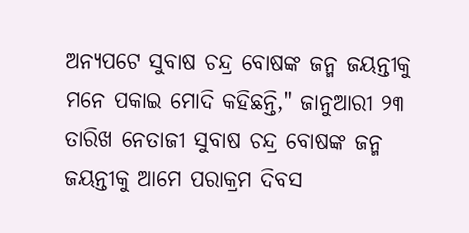ଅନ୍ୟପଟେ ସୁବାଷ ଚନ୍ଦ୍ର ବୋଷଙ୍କ ଜନ୍ମ ଜୟନ୍ତୀକୁ ମନେ ପକାଇ ମୋଦି କହିଛନ୍ତି," ଜାନୁଆରୀ ୨୩ ତାରିଖ ନେତାଜୀ ସୁବାଷ ଚନ୍ଦ୍ର ବୋଷଙ୍କ ଜନ୍ମ ଜୟନ୍ତୀକୁ ଆମେ ପରାକ୍ରମ ଦିବସ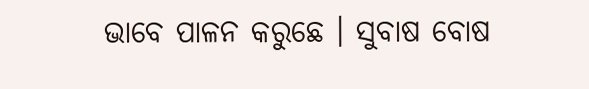ଭାବେ ପାଳନ କରୁଛେ । ସୁବାଷ ବୋଷ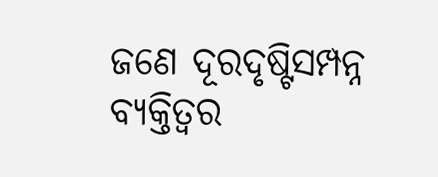ଜଣେ ଦୂରଦୃଷ୍ଟିସମ୍ପନ୍ନ ବ୍ୟକ୍ତିତ୍ୱର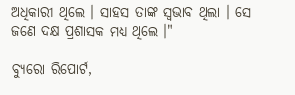ଅଧିକାରୀ ଥିଲେ । ସାହସ ତାଙ୍କ ସ୍ୱଭାବ ଥିଲା । ସେ ଜଣେ ଦକ୍ଷ ପ୍ରଶାସକ ମଧ୍ୟ ଥିଲେ ।"

ବ୍ୟୁରୋ ରିପୋର୍ଟ,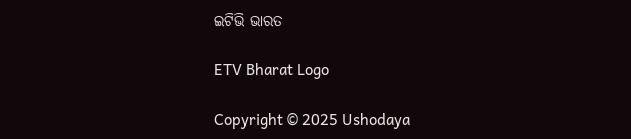ଇଟିଭି ଭାରତ

ETV Bharat Logo

Copyright © 2025 Ushodaya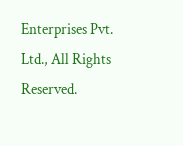Enterprises Pvt. Ltd., All Rights Reserved.